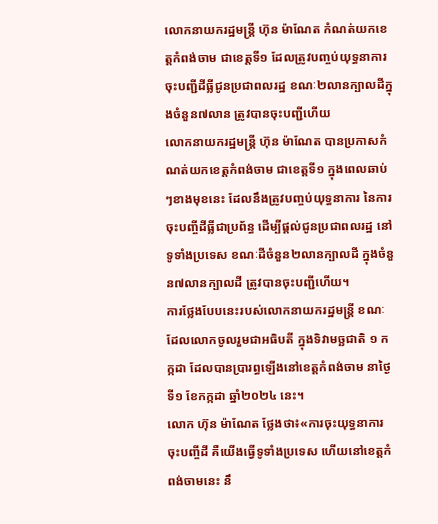លោកនាយករដ្ឋមន្ត្រី ហ៊ុន ម៉ាណែត កំណត់យកខេត្តកំពង់ចាម ជាខេត្តទី១ ដែលត្រូវបញ្ចប់យុទ្ធនាការចុះបញ្ជីដីធ្លីជូនប្រជាពលរដ្ឋ ខណៈ២លានក្បាលដីក្នុងចំនួន៧លាន ត្រូវបានចុះបញ្ជីហើយ
លោកនាយករដ្ឋមន្ត្រី ហ៊ុន ម៉ាណែត បានប្រកាសកំណត់យកខេត្តកំពង់ចាម ជាខេត្តទី១ ក្នុងពេលឆាប់ៗខាងមុខនេះ ដែលនឹងត្រូវបញ្ចប់យុទ្ធនាការ នៃការចុះបញ្ចីដីធ្លីជាប្រព័ន្ធ ដើម្បីផ្តល់ជូនប្រជាពលរដ្ឋ នៅទូទាំងប្រទេស ខណៈដីចំនួន២លានក្បាលដី ក្នុងចំនួន៧លានក្បាលដី ត្រូវបានចុះបញ្ជីហើយ។
ការថ្លែងបែបនេះរបស់លោកនាយករដ្ឋមន្ត្រី ខណៈដែលលោកចូលរួមជាអធិបតី ក្នុងទិវាមច្ឆជាតិ ១ កក្កដា ដែលបានប្រារព្ធឡើងនៅខេត្តកំពង់ចាម នាថ្ងៃទី១ ខែកក្កដា ឆ្នាំ២០២៤ នេះ។
លោក ហ៊ុន ម៉ាណែត ថ្លែងថា៖«ការចុះយុទ្ធនាការចុះបញ្ចីដី គឺយើងធ្វើទូទាំងប្រទេស ហើយនៅខេត្តកំពង់ចាមនេះ នឹ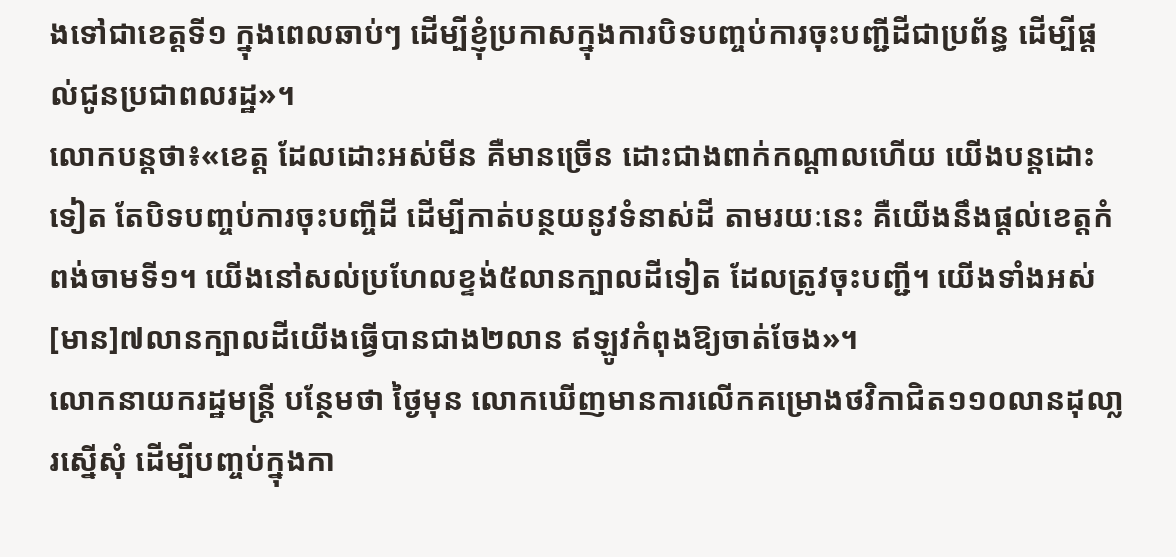ងទៅជាខេត្តទី១ ក្នុងពេលឆាប់ៗ ដើម្បីខ្ញុំប្រកាសក្នុងការបិទបញ្ចប់ការចុះបញ្ជីដីជាប្រព័ន្ធ ដើម្បីផ្តល់ជូនប្រជាពលរដ្ឋ»។
លោកបន្តថា៖«ខេត្ត ដែលដោះអស់មីន គឺមានច្រើន ដោះជាងពាក់កណ្តាលហើយ យើងបន្តដោះទៀត តែបិទបញ្ចប់ការចុះបញ្ចីដី ដើម្បីកាត់បន្ថយនូវទំនាស់ដី តាមរយៈនេះ គឺយើងនឹងផ្តល់ខេត្តកំពង់ចាមទី១។ យើងនៅសល់ប្រហែលខ្ទង់៥លានក្បាលដីទៀត ដែលត្រូវចុះបញ្ជី។ យើងទាំងអស់[មាន]៧លានក្បាលដីយើងធ្វើបានជាង២លាន ឥឡូវកំពុងឱ្យចាត់ចែង»។
លោកនាយករដ្ឋមន្ត្រី បន្ថែមថា ថ្ងៃមុន លោកឃើញមានការលើកគម្រោងថវិកាជិត១១០លានដុលា្លរស្នើសុំ ដើម្បីបញ្ចប់ក្នុងកា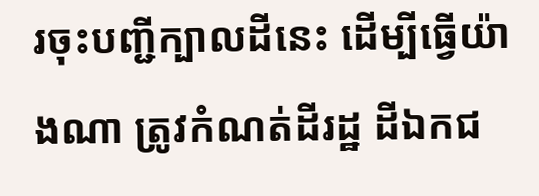រចុះបញ្ជីក្បាលដីនេះ ដើម្បីធ្វើយ៉ាងណា ត្រូវកំណត់ដីរដ្ឋ ដីឯកជ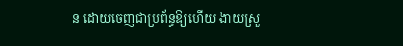ន ដោយចេញជាប្រព័ន្ធឱ្យហើយ ងាយស្រួ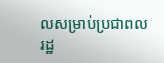លសម្រាប់ប្រជាពលរដ្ឋ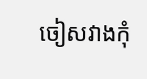ចៀសវាងកុំ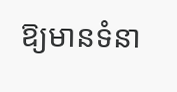ឱ្យមានទំនា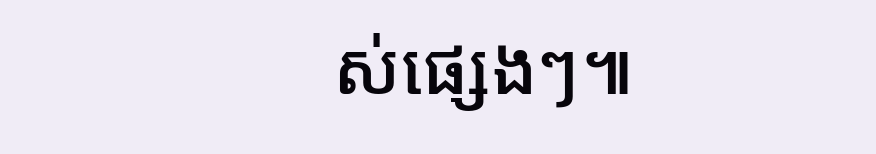ស់ផ្សេងៗ៕